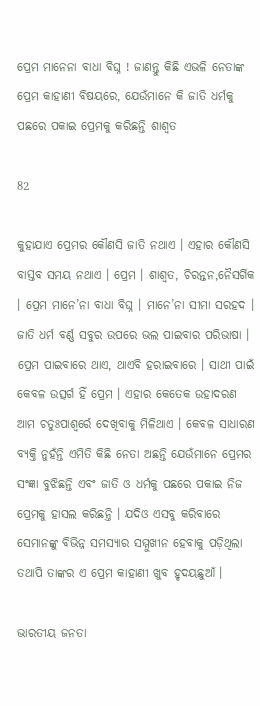ପ୍ରେମ ମାନେନା ବାଧା ବିଘ୍ନ ! ଜାଣନ୍ତୁ କିଛି ଏଭଳି ନେତାଙ୍କ ପ୍ରେମ କାହାଣୀ ବିଷୟରେ, ଯେଉଁମାନେ କି ଜାତି ଧର୍ମକୁ ପଛରେ ପକାଇ ପ୍ରେମକୁ କରିଛନ୍ତି ଶାଶ୍ୱତ

82

କୁହାଯାଏ ପ୍ରେମର କୌଣସି ଜାତି ନଥାଏ । ଏହାର କୌଣସି ବାସ୍ତବ ସମୟ ନଥାଏ । ପ୍ରେମ । ଶାଶ୍ୱତ, ଚିରନ୍ତନ,ନୈସର୍ଗିକ । ପ୍ରେମ ମାନେ’ନା ବାଧା ବିଘ୍ନ । ମାନେ’ନା ସୀମା ସରହଦ । ଜାତି ଧର୍ମ ବର୍ଣ୍ଣ ସବୁର ଉପରେ ଭଲ ପାଇବାର ପରିଭାଷା । ପ୍ରେମ ପାଇବାରେ ଥାଏ, ଥାଏବି ହରାଇବାରେ । ସାଥୀ ପାଇଁ କେବଳ ଉତ୍ସର୍ଗ ହିଁ ପ୍ରେମ । ଏହାର କେତେକ ଉହାଦରଣ ଆମ ଚତୁଃପାଶ୍ୱର୍ରେ ଦେଖିବାକୁ ମିଳିଥାଏ । କେବଳ ସାଧାରଣ ବ୍ୟକ୍ତି ନୁହଁନ୍ତି ଏମିତି କିଛି ନେତା ଅଛନ୍ତି ଯେଉଁମାନେ ପ୍ରେମର ସଂଜ୍ଞା ବୁଝିଛନ୍ତି ଏବଂ ଜାତି ଓ ଧର୍ମକୁ ପଛରେ ପକାଇ ନିଜ ପ୍ରେମକୁ ହାସଲ କରିଛନ୍ତି । ଯଦିଓ ଏସବୁ କରିବାରେ ସେମାନଙ୍କୁ ବିଭିନ୍ନ ସମସ୍ୟାର ସମ୍ମୁଖୀନ ହେବାକୁ ପଡ଼ିଥିଲା ତଥାପି ତାଙ୍କର ଏ ପ୍ରେମ କାହାଣୀ ଖୁବ ହୃଦୟଛୁଆଁ ।

ଭାରତୀୟ ଜନତା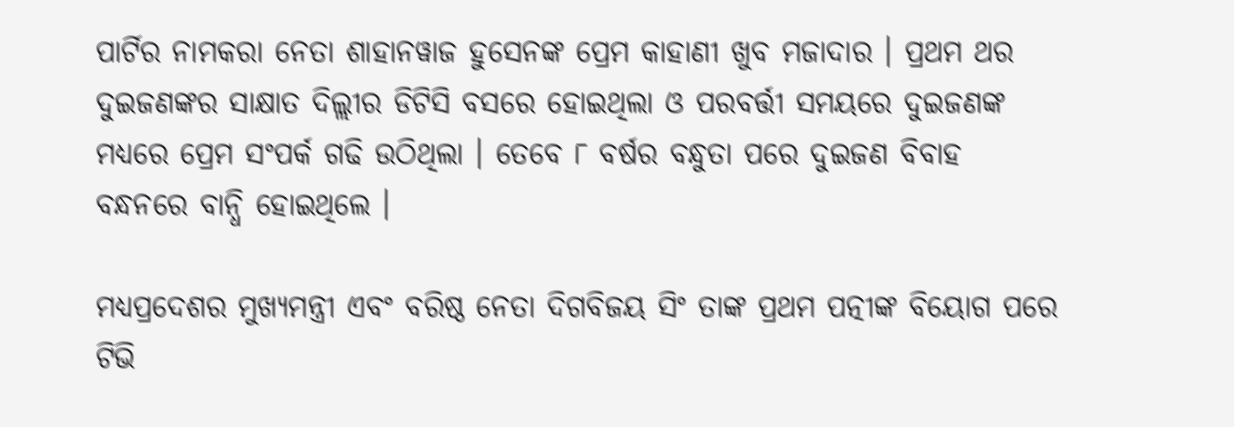ପାର୍ଟିର ନାମକରା ନେତା ଶାହାନୱାଜ ହୁସେନଙ୍କ ପ୍ରେମ କାହାଣୀ ଖୁବ ମଜାଦାର । ପ୍ରଥମ ଥର ଦୁଇଜଣଙ୍କର ସାକ୍ଷାତ ଦିଲ୍ଲୀର ଡିଟିସି ବସରେ ହୋଇଥିଲା ଓ ପରବର୍ତ୍ତୀ ସମୟରେ ଦୁଇଜଣଙ୍କ ମଧ୍ୟରେ ପ୍ରେମ ସଂପର୍କ ଗଢି ଉଠିଥିଲା । ତେବେ ୮ ବର୍ଷର ବନ୍ଧୁତା ପରେ ଦୁଇଜଣ ବିବାହ ବନ୍ଧନରେ ବାନ୍ଧି ହୋଇଥିଲେ ।

ମଧ୍ୟପ୍ରଦେଶର ମୁଖ୍ୟମନ୍ତ୍ରୀ ଏବଂ ବରିଷ୍ଠ ନେତା ଦିଗବିଜୟ ସିଂ ତାଙ୍କ ପ୍ରଥମ ପତ୍ନୀଙ୍କ ବିୟୋଗ ପରେ ଟିଭି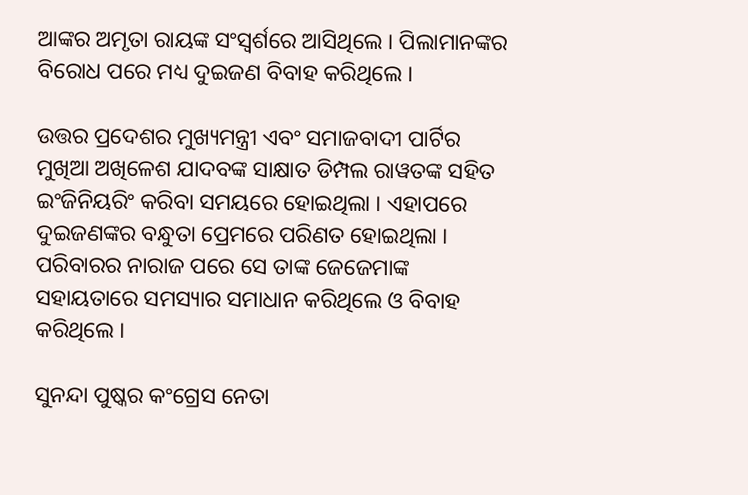ଆଙ୍କର ଅମୃତା ରାୟଙ୍କ ସଂସ୍ୱର୍ଶରେ ଆସିଥିଲେ । ପିଲାମାନଙ୍କର ବିରୋଧ ପରେ ମଧ୍ୟ ଦୁଇଜଣ ବିବାହ କରିଥିଲେ ।

ଉତ୍ତର ପ୍ରଦେଶର ମୁଖ୍ୟମନ୍ତ୍ରୀ ଏବଂ ସମାଜବାଦୀ ପାର୍ଟିର ମୁଖିଆ ଅଖିଳେଶ ଯାଦବଙ୍କ ସାକ୍ଷାତ ଡିମ୍ପଲ ରାୱତଙ୍କ ସହିତ ଇଂଜିନିୟରିଂ କରିବା ସମୟରେ ହୋଇଥିଲା । ଏହାପରେ ଦୁଇଜଣଙ୍କର ବନ୍ଧୁତା ପ୍ରେମରେ ପରିଣତ ହୋଇଥିଲା । ପରିବାରର ନାରାଜ ପରେ ସେ ତାଙ୍କ ଜେଜେମାଙ୍କ ସହାୟତାରେ ସମସ୍ୟାର ସମାଧାନ କରିଥିଲେ ଓ ବିବାହ କରିଥିଲେ ।

ସୁନନ୍ଦା ପୁଷ୍କର କଂଗ୍ରେସ ନେତା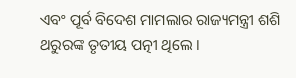ଏବଂ ପୂର୍ବ ବିଦେଶ ମାମଲାର ରାଜ୍ୟମନ୍ତ୍ରୀ ଶଶି ଥରୁରଙ୍କ ତୃତୀୟ ପତ୍ନୀ ଥିଲେ ।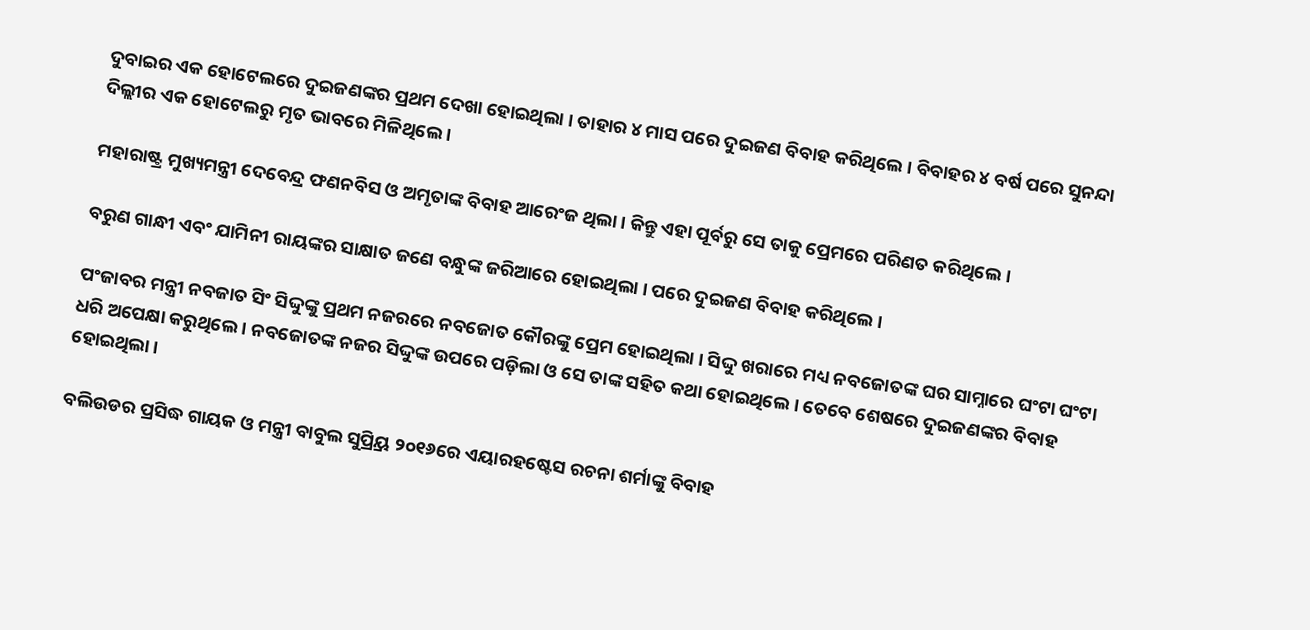ଦୁବାଇର ଏକ ହୋଟେଲରେ ଦୁଇଜଣଙ୍କର ପ୍ରଥମ ଦେଖା ହୋଇଥିଲା । ତାହାର ୪ ମାସ ପରେ ଦୁଇଜଣ ବିବାହ କରିଥିଲେ । ବିବାହର ୪ ବର୍ଷ ପରେ ସୁନନ୍ଦା ଦିଲ୍ଲୀର ଏକ ହୋଟେଲରୁ ମୃତ ଭାବରେ ମିଳିଥିଲେ ।

ମହାରାଷ୍ଟ୍ର ମୁଖ୍ୟମନ୍ତ୍ରୀ ଦେବେନ୍ଦ୍ର ଫଣନବିସ ଓ ଅମୃତାଙ୍କ ବିବାହ ଆରେଂଜ ଥିଲା । କିନ୍ତୁ ଏହା ପୂର୍ବରୁ ସେ ତାକୁ ପ୍ରେମରେ ପରିଣତ କରିଥିଲେ ।

ବରୁଣ ଗାନ୍ଧୀ ଏବଂ ଯାମିନୀ ରାୟଙ୍କର ସାକ୍ଷାତ ଜଣେ ବନ୍ଧୁଙ୍କ ଜରିଆରେ ହୋଇଥିଲା । ପରେ ଦୁଇଜଣ ବିବାହ କରିଥିଲେ ।

ପଂଜାବର ମନ୍ତ୍ରୀ ନବଜାତ ସିଂ ସିଦ୍ଦୁଙ୍କୁ ପ୍ରଥମ ନଜରରେ ନବଜୋତ କୌରଙ୍କୁ ପ୍ରେମ ହୋଇଥିଲା । ସିଦ୍ଦୁ ଖରାରେ ମଧ୍ୟ ନବଜୋତଙ୍କ ଘର ସାମ୍ନାରେ ଘଂଟା ଘଂଟା ଧରି ଅପେକ୍ଷା କରୁଥିଲେ । ନବଜୋତଙ୍କ ନଜର ସିଦ୍ଦୁଙ୍କ ଉପରେ ପଡ଼ିଲା ଓ ସେ ତାଙ୍କ ସହିତ କଥା ହୋଇଥିଲେ । ତେବେ ଶେଷରେ ଦୁଇଜଣଙ୍କର ବିବାହ ହୋଇଥିଲା ।

ବଲିଉଡର ପ୍ରସିଦ୍ଧ ଗାୟକ ଓ ମନ୍ତ୍ରୀ ବାବୁଲ ସୁପ୍ର୍ରିୟ ୨୦୧୬ରେ ଏୟାରହଷ୍ଟେସ ରଚନା ଶର୍ମାଙ୍କୁ ବିବାହ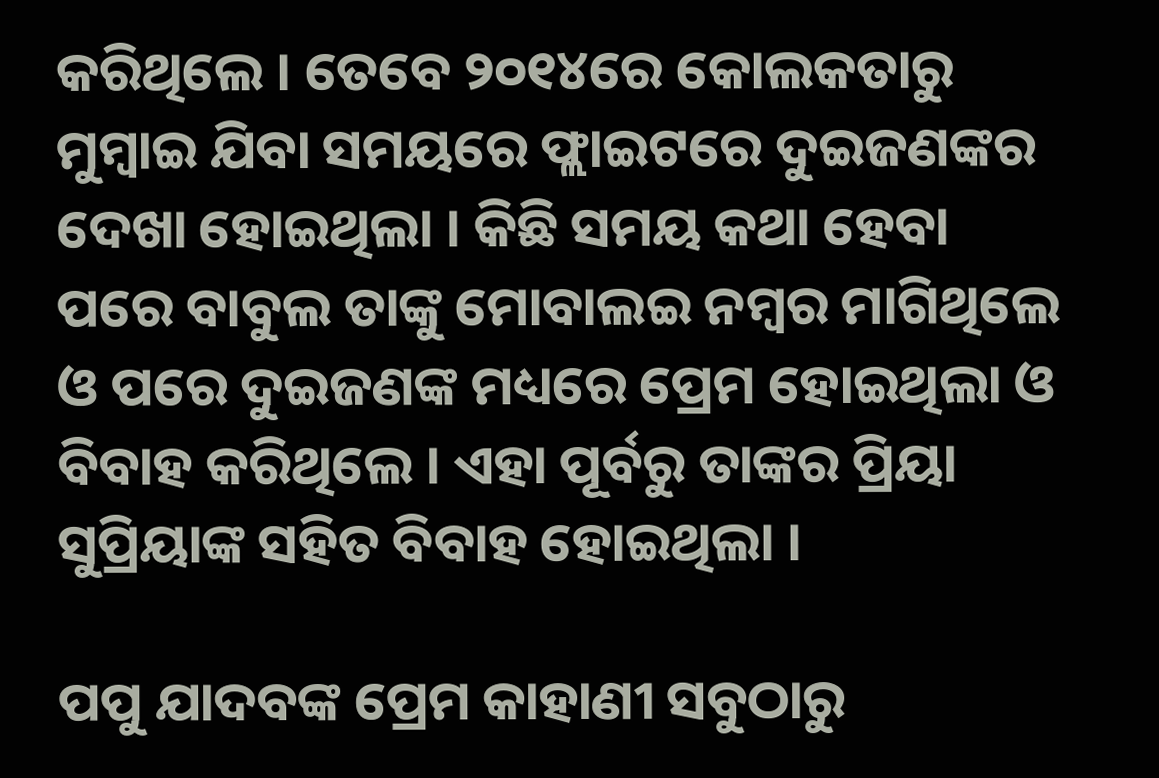କରିଥିଲେ । ତେବେ ୨୦୧୪ରେ କୋଲକତାରୁ ମୁମ୍ବାଇ ଯିବା ସମୟରେ ଫ୍ଲାଇଟରେ ଦୁଇଜଣଙ୍କର ଦେଖା ହୋଇଥିଲା । କିଛି ସମୟ କଥା ହେବା ପରେ ବାବୁଲ ତାଙ୍କୁ ମୋବାଲଇ ନମ୍ବର ମାଗିଥିଲେ ଓ ପରେ ଦୁଇଜଣଙ୍କ ମଧ୍ୟରେ ପ୍ରେମ ହୋଇଥିଲା ଓ ବିବାହ କରିଥିଲେ । ଏହା ପୂର୍ବରୁ ତାଙ୍କର ପ୍ରିୟା ସୁପ୍ରିୟାଙ୍କ ସହିତ ବିବାହ ହୋଇଥିଲା ।

ପପୁ ଯାଦବଙ୍କ ପ୍ରେମ କାହାଣୀ ସବୁଠାରୁ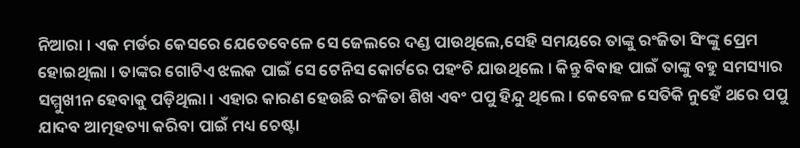ନିଆରା । ଏକ ମର୍ଡର କେସରେ ଯେତେବେଳେ ସେ ଜେଲରେ ଦଣ୍ଡ ପାଉଥିଲେ,ସେହି ସମୟରେ ତାଙ୍କୁ ରଂଜିତା ସିଂଙ୍କୁ ପ୍ରେମ ହୋଇଥିଲା । ତାଙ୍କର ଗୋଟିଏ ଝଲକ ପାଇଁ ସେ ଟେନିସ କୋର୍ଟରେ ପହଂଚି ଯାଉଥିଲେ । କିନ୍ତୁ ବିବାହ ପାଇଁ ତାଙ୍କୁ ବହୁ ସମସ୍ୟାର ସମ୍ମୁଖୀନ ହେବାକୁ ପଡ଼ିଥିଲା । ଏହାର କାରଣ ହେଉଛି ରଂଜିତା ଶିଖ ଏବଂ ପପୁ ହିନ୍ଦୁ ଥିଲେ । କେବେଳ ସେତିକି ନୁହେଁ ଥରେ ପପୁ ଯାଦବ ଆତ୍ମହତ୍ୟା କରିବା ପାଇଁ ମଧ୍ୟ ଚେଷ୍ଟା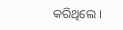କରିଥିଲେ ।